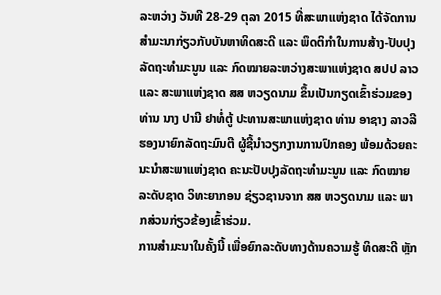ລະຫວ່າງ ວັນທີ 28-29 ຕຸລາ 2015 ທີ່ສະພາແຫ່ງຊາດ ໄດ້ຈັດການສຳມະນາກ່ຽວກັບບັນຫາທິດສະດີ ແລະ ພຶດຕິກຳໃນການສ້າງ-ປັບປຸງລັດຖະທຳມະນູນ ແລະ ກົດໝາຍລະຫວ່າງສະພາແຫ່ງຊາດ ສປປ ລາວ ແລະ ສະພາແຫ່ງຊາດ ສສ ຫວຽດນາມ ຂຶ້ນເປັນກຽດເຂົ້າຮ່ວມຂອງ ທ່ານ ນາງ ປານີ ຢາທໍ່ຕູ້ ປະທານສະພາແຫ່ງຊາດ ທ່ານ ອາຊາງ ລາວລີ ຮອງນາຍົກລັດຖະມົນຕີ ຜູ້ຊີ້ນຳວຽກງານການປົກຄອງ ພ້ອມດ້ວຍຄະນະນຳສະພາແຫ່ງຊາດ ຄະນະປັບປຸງລັດຖະທຳມະນູນ ແລະ ກົດໝາຍລະດັບຊາດ ວິທະຍາກອນ ຊ່ຽວຊານຈາກ ສສ ຫວຽດນາມ ແລະ ພາກສ່ວນກ່ຽວຂ້ອງເຂົ້າຮ່ວມ.
ການສຳມະນາໃນຄັ້ງນີ້ ເພື່ອຍົກລະດັບທາງດ້ານຄວາມຮູ້ ທິດສະດີ ຫຼັກ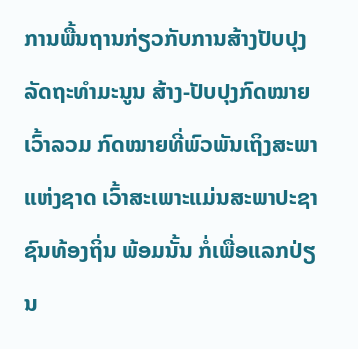ການພື້ນຖານກ່ຽວກັບການສ້າງປັບປຸງລັດຖະທຳມະນູນ ສ້າງ-ປັບປຸງກົດໝາຍ ເວົ້າລວມ ກົດໝາຍທີ່ພົວພັນເຖິງສະພາແຫ່ງຊາດ ເວົ້າສະເພາະແມ່ນສະພາປະຊາຊົນທ້ອງຖິ່ນ ພ້ອມນັ້ນ ກໍ່ເພື່ອແລກປ່ຽນ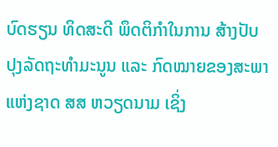ບົດຮຽນ ທິດສະດີ ພຶດຕິກຳໃນການ ສ້າງປັບປຸງລັດຖະທຳມະນູນ ແລະ ກົດໝາຍຂອງສະພາແຫ່ງຊາດ ສສ ຫວຽດນາມ ເຊິ່ງ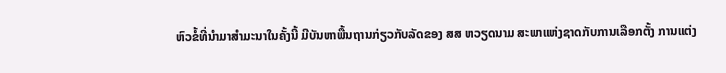ຫົວຂໍ້ທີ່ນຳມາສຳມະນາໃນຄັ້ງນີ້ ມີບັນຫາພື້ນຖານກ່ຽວກັບລັດຂອງ ສສ ຫວຽດນາມ ສະພາແຫ່ງຊາດກັບການເລືອກຕັ້ງ ການແຕ່ງ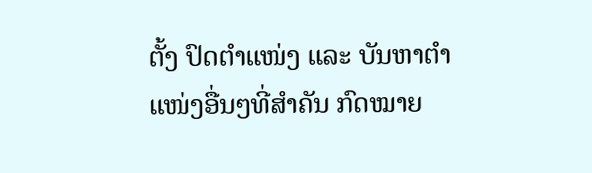ຕັ້ງ ປົດຕຳແໜ່ງ ແລະ ບັນຫາຕຳແໜ່ງອື່ນໆທີ່ສຳຄັນ ກົດໝາຍ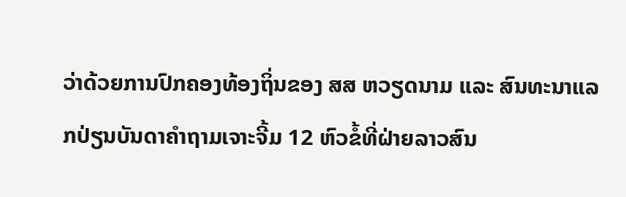ວ່າດ້ວຍການປົກຄອງທ້ອງຖິ່ນຂອງ ສສ ຫວຽດນາມ ແລະ ສົນທະນາແລກປ່ຽນບັນດາຄຳຖາມເຈາະຈີ້ມ 12 ຫົວຂໍ້ທີ່ຝ່າຍລາວສົນ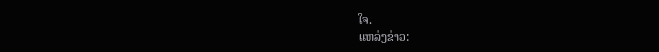ໃຈ.
ແຫລ່ງຂ່າວ: